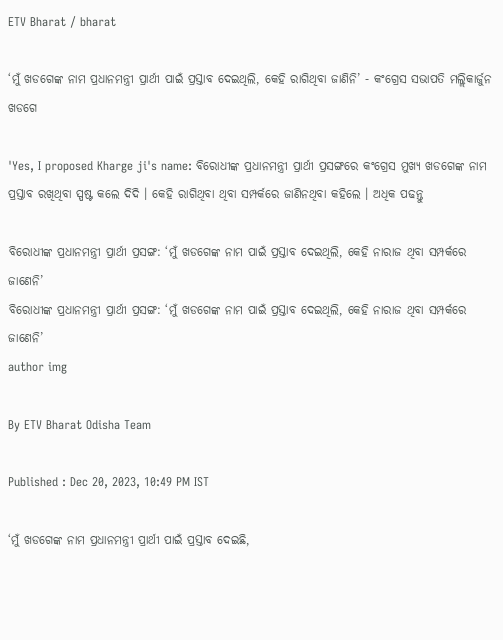ETV Bharat / bharat

‘ମୁଁ ଖଡଗେଙ୍କ ନାମ ପ୍ରଧାନମନ୍ତ୍ରୀ ପ୍ରାର୍ଥୀ ପାଇଁ ପ୍ରସ୍ତାବ ଦେଇଥିଲି, କେହି ରାଗିଥିବା ଜାଣିନି’ - କଂଗ୍ରେସ ସଭାପତି ମଲ୍ଲିକାର୍ଜୁନ ଖଡଗେ

'Yes, I proposed Kharge ji's name: ବିରୋଧୀଙ୍କ ପ୍ରଧାନମନ୍ତ୍ରୀ ପ୍ରାର୍ଥୀ ପ୍ରସଙ୍ଗରେ କଂଗ୍ରେସ ମୁଖ୍ୟ ଖଡଗେଙ୍କ ନାମ ପ୍ରସ୍ତାବ ରଖିଥିବା ସ୍ପଷ୍ଟ କଲେ ଦିଦି । କେହି ରାଗିଥିବା ଥିବା ସମ୍ପର୍କରେ ଜାଣିନଥିବା କହିଲେ । ଅଧିକ ପଢନ୍ତୁ

ବିରୋଧୀଙ୍କ ପ୍ରଧାନମନ୍ତ୍ରୀ ପ୍ରାର୍ଥୀ ପ୍ରସଙ୍ଗ: ‘ମୁଁ ଖଡଗେଙ୍କ ନାମ ପାଇଁ ପ୍ରସ୍ତାବ ଦେଇଥିଲି, କେହି ନାରାଜ ଥିବା ସମ୍ପର୍କରେ ଜାଣେନି’
ବିରୋଧୀଙ୍କ ପ୍ରଧାନମନ୍ତ୍ରୀ ପ୍ରାର୍ଥୀ ପ୍ରସଙ୍ଗ: ‘ମୁଁ ଖଡଗେଙ୍କ ନାମ ପାଇଁ ପ୍ରସ୍ତାବ ଦେଇଥିଲି, କେହି ନାରାଜ ଥିବା ସମ୍ପର୍କରେ ଜାଣେନି’
author img

By ETV Bharat Odisha Team

Published : Dec 20, 2023, 10:49 PM IST

‘ମୁଁ ଖଡଗେଙ୍କ ନାମ ପ୍ରଧାନମନ୍ତ୍ରୀ ପ୍ରାର୍ଥୀ ପାଇଁ ପ୍ରସ୍ତାବ ଦେଇଛି,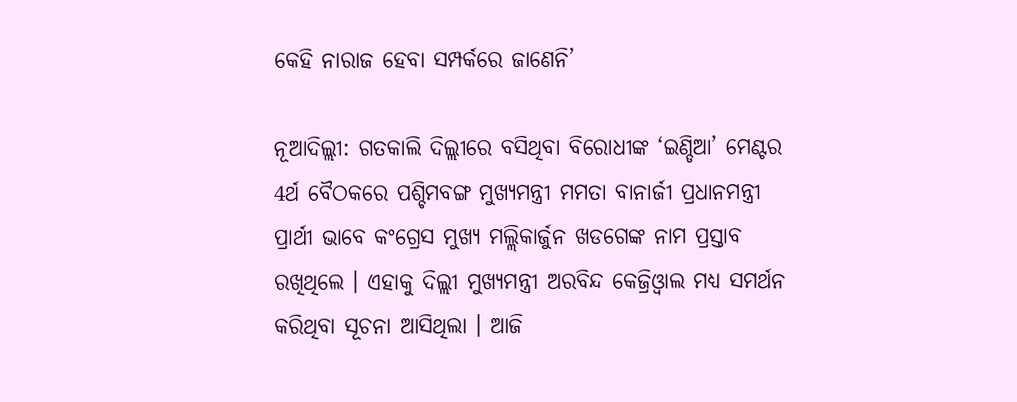କେହି ନାରାଜ ହେବା ସମ୍ପର୍କରେ ଜାଣେନି’

ନୂଆଦିଲ୍ଲୀ: ଗତକାଲି ଦିଲ୍ଲୀରେ ବସିଥିବା ବିରୋଧୀଙ୍କ ‘ଇଣ୍ଡିଆ’ ମେଣ୍ଟର 4ର୍ଥ ବୈଠକରେ ପଶ୍ଚିମବଙ୍ଗ ମୁଖ୍ୟମନ୍ତ୍ରୀ ମମତା ବାନାର୍ଜୀ ପ୍ରଧାନମନ୍ତ୍ରୀ ପ୍ରାର୍ଥୀ ଭାବେ କଂଗ୍ରେସ ମୁଖ୍ୟ ମଲ୍ଲିକାର୍ଜୁନ ଖଡଗେଙ୍କ ନାମ ପ୍ରସ୍ତାବ ରଖିଥିଲେ । ଏହାକୁ ଦିଲ୍ଲୀ ମୁଖ୍ୟମନ୍ତ୍ରୀ ଅରବିନ୍ଦ କେଜ୍ରିଓ୍ବାଲ ମଧ୍ୟ ସମର୍ଥନ କରିଥିବା ସୂଚନା ଆସିଥିଲା । ଆଜି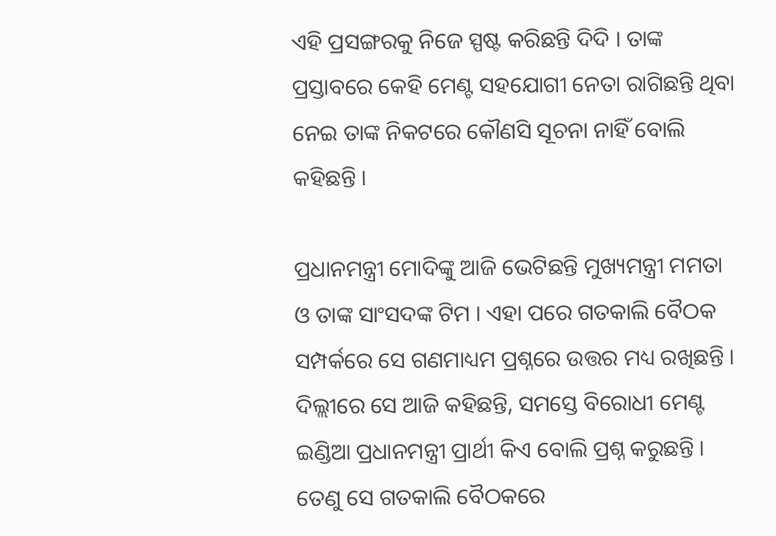ଏହି ପ୍ରସଙ୍ଗରକୁ ନିଜେ ସ୍ପଷ୍ଟ କରିଛନ୍ତି ଦିଦି । ତାଙ୍କ ପ୍ରସ୍ତାବରେ କେହି ମେଣ୍ଟ ସହଯୋଗୀ ନେତା ରାଗିଛନ୍ତି ଥିବା ନେଇ ତାଙ୍କ ନିକଟରେ କୌଣସି ସୂଚନା ନାହିଁ ବୋଲି କହିଛନ୍ତି ।

ପ୍ରଧାନମନ୍ତ୍ରୀ ମୋଦିଙ୍କୁ ଆଜି ଭେଟିଛନ୍ତି ମୁଖ୍ୟମନ୍ତ୍ରୀ ମମତା ଓ ତାଙ୍କ ସାଂସଦଙ୍କ ଟିମ । ଏହା ପରେ ଗତକାଲି ବୈଠକ ସମ୍ପର୍କରେ ସେ ଗଣମାଧ୍ୟମ ପ୍ରଶ୍ନରେ ଉତ୍ତର ମଧ୍ୟ ରଖିଛନ୍ତି । ଦିଲ୍ଲୀରେ ସେ ଆଜି କହିଛନ୍ତି, ସମସ୍ତେ ବିରୋଧୀ ମେଣ୍ଟ ଇଣ୍ଡିଆ ପ୍ରଧାନମନ୍ତ୍ରୀ ପ୍ରାର୍ଥୀ କିଏ ବୋଲି ପ୍ରଶ୍ନ କରୁଛନ୍ତି । ତେଣୁ ସେ ଗତକାଲି ବୈଠକରେ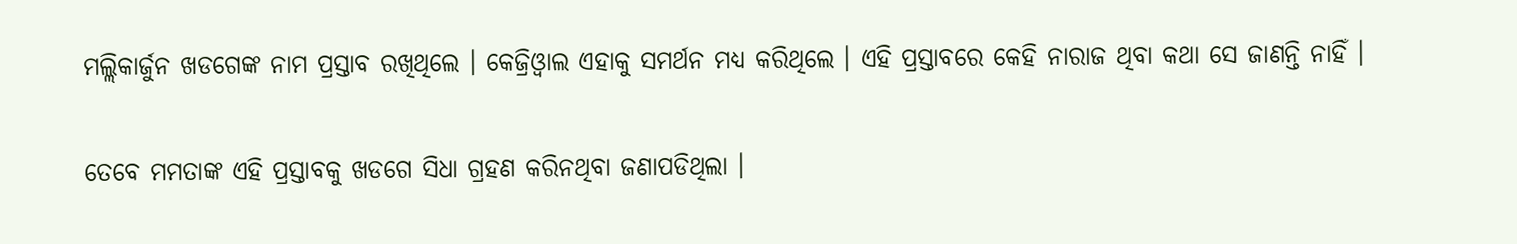ମଲ୍ଲିକାର୍ଜୁନ ଖଡଗେଙ୍କ ନାମ ପ୍ରସ୍ତାବ ରଖିଥିଲେ । କେଜ୍ରିଓ୍ବାଲ ଏହାକୁ ସମର୍ଥନ ମଧ୍ୟ କରିଥିଲେ । ଏହି ପ୍ରସ୍ତାବରେ କେହି ନାରାଜ ଥିବା କଥା ସେ ଜାଣନ୍ତି ନାହିଁ ।

ତେବେ ମମତାଙ୍କ ଏହି ପ୍ରସ୍ତାବକୁ ଖଡଗେ ସିଧା ଗ୍ରହଣ କରିନଥିବା ଜଣାପଡିଥିଲା ।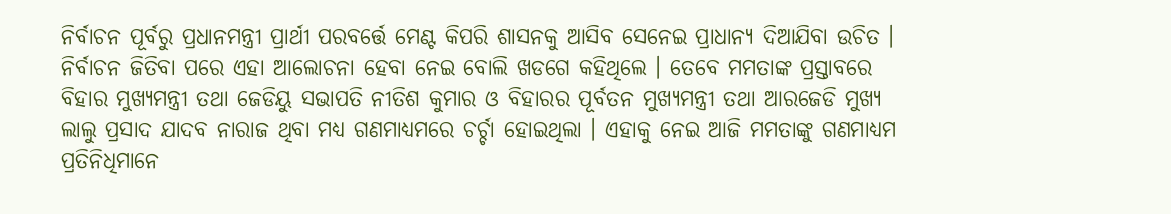ନିର୍ବାଚନ ପୂର୍ବରୁ ପ୍ରଧାନମନ୍ତ୍ରୀ ପ୍ରାର୍ଥୀ ପରବର୍ତ୍ତେ ମେଣ୍ଟ କିପରି ଶାସନକୁ ଆସିବ ସେନେଇ ପ୍ରାଧାନ୍ୟ ଦିଆଯିବା ଉଚିତ । ନିର୍ବାଚନ ଜିତିବା ପରେ ଏହା ଆଲୋଚନା ହେବା ନେଇ ବୋଲି ଖଡଗେ କହିଥିଲେ । ତେବେ ମମତାଙ୍କ ପ୍ରସ୍ତାବରେ ବିହାର ମୁଖ୍ୟମନ୍ତ୍ରୀ ତଥା ଜେଡିୟୁ ସଭାପତି ନୀତିଶ କୁମାର ଓ ବିହାରର ପୂର୍ବତନ ମୁଖ୍ୟମନ୍ତ୍ରୀ ତଥା ଆରଜେଡି ମୁଖ୍ୟ ଲାଲୁ ପ୍ରସାଦ ଯାଦବ ନାରାଜ ଥିବା ମଧ୍ୟ ଗଣମାଧ୍ୟମରେ ଚର୍ଚ୍ଚା ହୋଇଥିଲା । ଏହାକୁ ନେଇ ଆଜି ମମତାଙ୍କୁ ଗଣମାଧ୍ୟମ ପ୍ରତିନିଧିମାନେ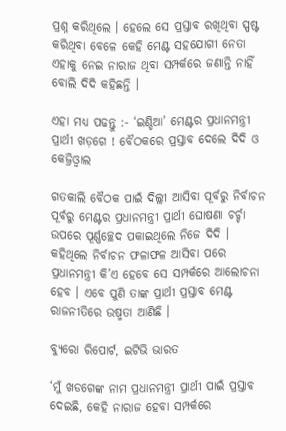ପ୍ରଶ୍ନ କରିଥିଲେ । ହେଲେ ସେ ପ୍ରସ୍ତାବ ରଖିଥିବା ସ୍ପଷ୍ଟ କରିଥିବା ବେଳେ କେହି ମେଣ୍ଟ ସହଯୋଗୀ ନେତା ଏହାକୁ ନେଇ ନାରାଜ ଥିବା ସମ୍ପର୍କରେ ଜଣାନ୍ତି ନାହିଁ ବୋଲି ଦିଦି କହିଛନ୍ତି ।

ଏହା ମଧ୍ୟ ପଢନ୍ତୁ :- ‘ଇଣ୍ଡିଆ’ ମେଣ୍ଟର ପ୍ରଧାନମନ୍ତ୍ରୀ ପ୍ରାର୍ଥୀ ଖଡ଼ଗେ ! ବୈଠକରେ ପ୍ରସ୍ତାବ ଦେଲେ ଦିଦି ଓ କେଜ୍ରିଓ୍ବାଲ

ଗତକାଲି ବୈଠକ ପାଇଁ ଦିଲ୍ଲୀ ଆସିବା ପୂର୍ବରୁ ନିର୍ବାଚନ ପୂର୍ବରୁ ମେଣ୍ଟର ପ୍ରଧାନମନ୍ତ୍ରୀ ପ୍ରାର୍ଥୀ ଘୋଷଣା ଚର୍ଚ୍ଚା ଉପରେ ପୂର୍ଣ୍ଣଚ୍ଛେଦ ପକାଇଥିଲେ ନିଜେ ଦିଦି । କହିଥିଲେ ନିର୍ବାଚନ ଫଳାଫଳ ଆସିବା ପରେ ପ୍ରଧାନମନ୍ତ୍ରୀ କି’ଏ ହେବେ ସେ ସମ୍ପର୍କରେ ଆଲୋଚନା ହେବ । ଏବେ ପୁଣି ତାଙ୍କ ପ୍ରାର୍ଥୀ ପ୍ରସ୍ତାବ ମେଣ୍ଟ ରାଜନୀତିରେ ଉଷ୍ମତା ଆଣିଛି ।

ବ୍ୟୁରୋ ରିପୋର୍ଟ, ଇଟିଭି ଭାରତ

‘ମୁଁ ଖଡଗେଙ୍କ ନାମ ପ୍ରଧାନମନ୍ତ୍ରୀ ପ୍ରାର୍ଥୀ ପାଇଁ ପ୍ରସ୍ତାବ ଦେଇଛି, କେହି ନାରାଜ ହେବା ସମ୍ପର୍କରେ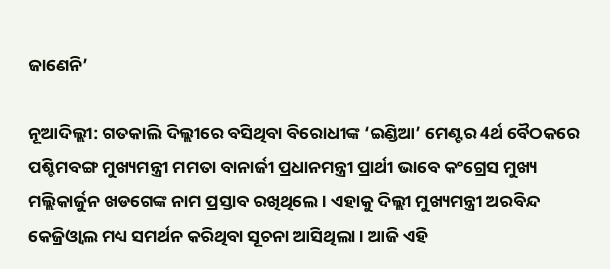ଜାଣେନି’

ନୂଆଦିଲ୍ଲୀ: ଗତକାଲି ଦିଲ୍ଲୀରେ ବସିଥିବା ବିରୋଧୀଙ୍କ ‘ଇଣ୍ଡିଆ’ ମେଣ୍ଟର 4ର୍ଥ ବୈଠକରେ ପଶ୍ଚିମବଙ୍ଗ ମୁଖ୍ୟମନ୍ତ୍ରୀ ମମତା ବାନାର୍ଜୀ ପ୍ରଧାନମନ୍ତ୍ରୀ ପ୍ରାର୍ଥୀ ଭାବେ କଂଗ୍ରେସ ମୁଖ୍ୟ ମଲ୍ଲିକାର୍ଜୁନ ଖଡଗେଙ୍କ ନାମ ପ୍ରସ୍ତାବ ରଖିଥିଲେ । ଏହାକୁ ଦିଲ୍ଲୀ ମୁଖ୍ୟମନ୍ତ୍ରୀ ଅରବିନ୍ଦ କେଜ୍ରିଓ୍ବାଲ ମଧ୍ୟ ସମର୍ଥନ କରିଥିବା ସୂଚନା ଆସିଥିଲା । ଆଜି ଏହି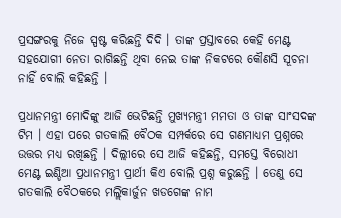ପ୍ରସଙ୍ଗରକୁ ନିଜେ ସ୍ପଷ୍ଟ କରିଛନ୍ତି ଦିଦି । ତାଙ୍କ ପ୍ରସ୍ତାବରେ କେହି ମେଣ୍ଟ ସହଯୋଗୀ ନେତା ରାଗିଛନ୍ତି ଥିବା ନେଇ ତାଙ୍କ ନିକଟରେ କୌଣସି ସୂଚନା ନାହିଁ ବୋଲି କହିଛନ୍ତି ।

ପ୍ରଧାନମନ୍ତ୍ରୀ ମୋଦିଙ୍କୁ ଆଜି ଭେଟିଛନ୍ତି ମୁଖ୍ୟମନ୍ତ୍ରୀ ମମତା ଓ ତାଙ୍କ ସାଂସଦଙ୍କ ଟିମ । ଏହା ପରେ ଗତକାଲି ବୈଠକ ସମ୍ପର୍କରେ ସେ ଗଣମାଧ୍ୟମ ପ୍ରଶ୍ନରେ ଉତ୍ତର ମଧ୍ୟ ରଖିଛନ୍ତି । ଦିଲ୍ଲୀରେ ସେ ଆଜି କହିଛନ୍ତି, ସମସ୍ତେ ବିରୋଧୀ ମେଣ୍ଟ ଇଣ୍ଡିଆ ପ୍ରଧାନମନ୍ତ୍ରୀ ପ୍ରାର୍ଥୀ କିଏ ବୋଲି ପ୍ରଶ୍ନ କରୁଛନ୍ତି । ତେଣୁ ସେ ଗତକାଲି ବୈଠକରେ ମଲ୍ଲିକାର୍ଜୁନ ଖଡଗେଙ୍କ ନାମ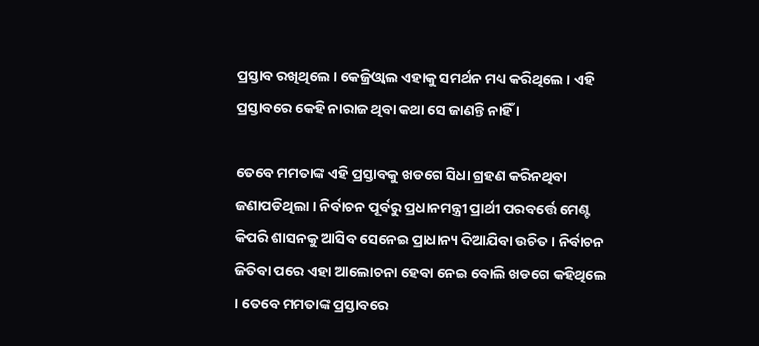ପ୍ରସ୍ତାବ ରଖିଥିଲେ । କେଜ୍ରିଓ୍ବାଲ ଏହାକୁ ସମର୍ଥନ ମଧ୍ୟ କରିଥିଲେ । ଏହି ପ୍ରସ୍ତାବରେ କେହି ନାରାଜ ଥିବା କଥା ସେ ଜାଣନ୍ତି ନାହିଁ ।

ତେବେ ମମତାଙ୍କ ଏହି ପ୍ରସ୍ତାବକୁ ଖଡଗେ ସିଧା ଗ୍ରହଣ କରିନଥିବା ଜଣାପଡିଥିଲା । ନିର୍ବାଚନ ପୂର୍ବରୁ ପ୍ରଧାନମନ୍ତ୍ରୀ ପ୍ରାର୍ଥୀ ପରବର୍ତ୍ତେ ମେଣ୍ଟ କିପରି ଶାସନକୁ ଆସିବ ସେନେଇ ପ୍ରାଧାନ୍ୟ ଦିଆଯିବା ଉଚିତ । ନିର୍ବାଚନ ଜିତିବା ପରେ ଏହା ଆଲୋଚନା ହେବା ନେଇ ବୋଲି ଖଡଗେ କହିଥିଲେ । ତେବେ ମମତାଙ୍କ ପ୍ରସ୍ତାବରେ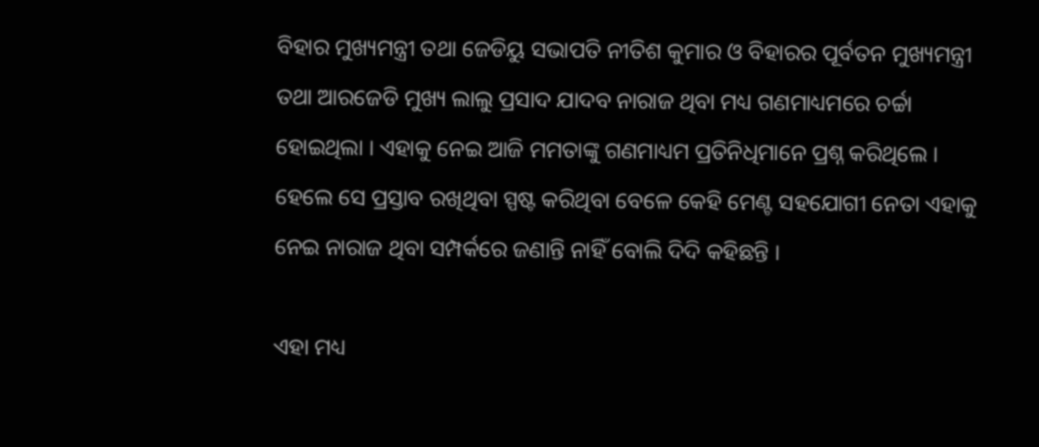ବିହାର ମୁଖ୍ୟମନ୍ତ୍ରୀ ତଥା ଜେଡିୟୁ ସଭାପତି ନୀତିଶ କୁମାର ଓ ବିହାରର ପୂର୍ବତନ ମୁଖ୍ୟମନ୍ତ୍ରୀ ତଥା ଆରଜେଡି ମୁଖ୍ୟ ଲାଲୁ ପ୍ରସାଦ ଯାଦବ ନାରାଜ ଥିବା ମଧ୍ୟ ଗଣମାଧ୍ୟମରେ ଚର୍ଚ୍ଚା ହୋଇଥିଲା । ଏହାକୁ ନେଇ ଆଜି ମମତାଙ୍କୁ ଗଣମାଧ୍ୟମ ପ୍ରତିନିଧିମାନେ ପ୍ରଶ୍ନ କରିଥିଲେ । ହେଲେ ସେ ପ୍ରସ୍ତାବ ରଖିଥିବା ସ୍ପଷ୍ଟ କରିଥିବା ବେଳେ କେହି ମେଣ୍ଟ ସହଯୋଗୀ ନେତା ଏହାକୁ ନେଇ ନାରାଜ ଥିବା ସମ୍ପର୍କରେ ଜଣାନ୍ତି ନାହିଁ ବୋଲି ଦିଦି କହିଛନ୍ତି ।

ଏହା ମଧ୍ୟ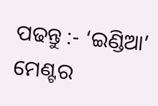ପଢନ୍ତୁ :- ‘ଇଣ୍ଡିଆ’ ମେଣ୍ଟର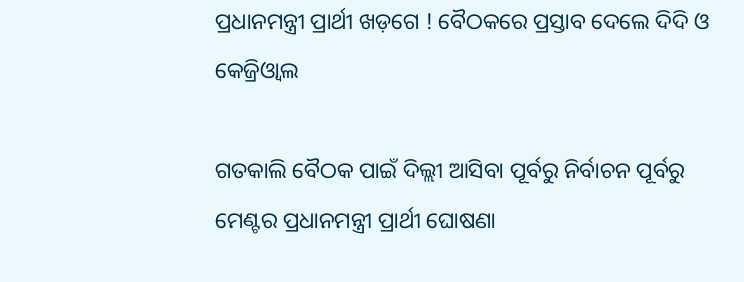ପ୍ରଧାନମନ୍ତ୍ରୀ ପ୍ରାର୍ଥୀ ଖଡ଼ଗେ ! ବୈଠକରେ ପ୍ରସ୍ତାବ ଦେଲେ ଦିଦି ଓ କେଜ୍ରିଓ୍ବାଲ

ଗତକାଲି ବୈଠକ ପାଇଁ ଦିଲ୍ଲୀ ଆସିବା ପୂର୍ବରୁ ନିର୍ବାଚନ ପୂର୍ବରୁ ମେଣ୍ଟର ପ୍ରଧାନମନ୍ତ୍ରୀ ପ୍ରାର୍ଥୀ ଘୋଷଣା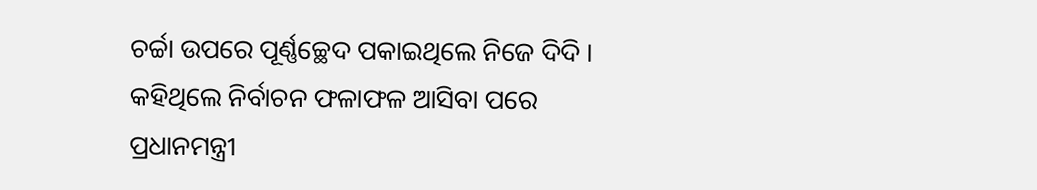ଚର୍ଚ୍ଚା ଉପରେ ପୂର୍ଣ୍ଣଚ୍ଛେଦ ପକାଇଥିଲେ ନିଜେ ଦିଦି । କହିଥିଲେ ନିର୍ବାଚନ ଫଳାଫଳ ଆସିବା ପରେ ପ୍ରଧାନମନ୍ତ୍ରୀ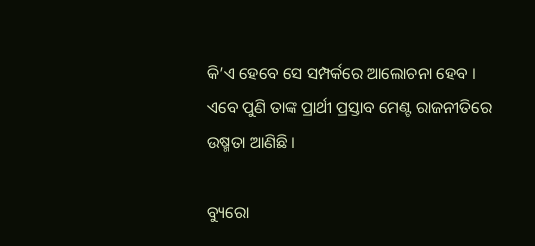କି’ଏ ହେବେ ସେ ସମ୍ପର୍କରେ ଆଲୋଚନା ହେବ । ଏବେ ପୁଣି ତାଙ୍କ ପ୍ରାର୍ଥୀ ପ୍ରସ୍ତାବ ମେଣ୍ଟ ରାଜନୀତିରେ ଉଷ୍ମତା ଆଣିଛି ।

ବ୍ୟୁରୋ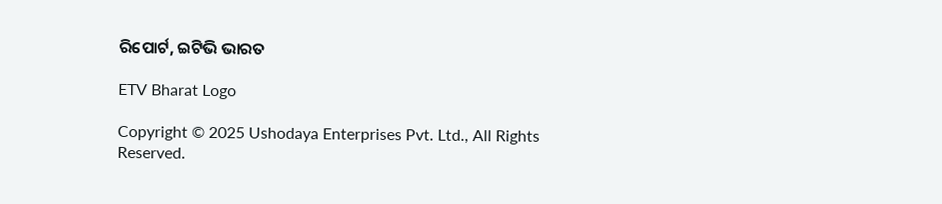ରିପୋର୍ଟ, ଇଟିଭି ଭାରତ

ETV Bharat Logo

Copyright © 2025 Ushodaya Enterprises Pvt. Ltd., All Rights Reserved.